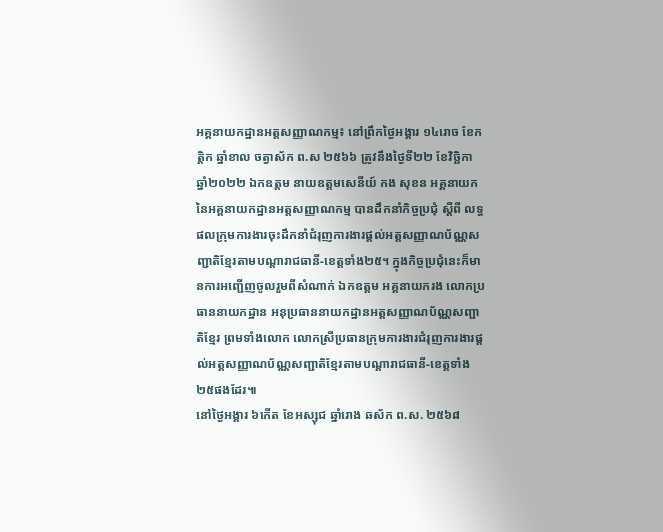អគ្គនាយកដ្ឋានអត្តសញ្ញាណកម្ម៖ នៅព្រឹកថ្ងៃអង្គារ ១៤រោច ខែកត្តិក ឆ្នាំខាល ចត្វាស័ក ព.ស ២៥៦៦ ត្រូវនឹងថ្ងៃទី២២ ខែវិច្ឆិកា ឆ្នាំ២០២២ ឯកឧត្តម នាយឧត្តមសេនីយ៍ កង សុខន អគ្គនាយក នៃអគ្គនាយកដ្ឋានអត្តសញ្ញាណកម្ម បានដឹកនាំកិច្ចប្រជុំ ស្ដីពី លទ្ធផលក្រុមការងារចុះដឹកនាំជំរុញការងារផ្ដល់អត្តសញ្ញាណប័ណ្ណសញ្ជាតិខ្មែរតាមបណ្តារាជធានី-ខេត្តទាំង២៥។ ក្នុងកិច្ចប្រជុំនេះក៏មានការអញ្ជើញចូលរួមពីសំណាក់ ឯកឧត្តម អគ្គនាយករង លោកប្រធាននាយកដ្ឋាន អនុប្រធាននាយកដ្ឋានអត្តសញ្ញាណប័ណ្ណសញ្ជាតិខ្មែរ ព្រមទាំងលោក លោកស្រីប្រធានក្រុមការងារជំរុញការងារផ្ដល់អត្តសញ្ញាណប័ណ្ណសញ្ជាតិខ្មែរតាមបណ្តារាជធានី-ខេត្តទាំង២៥ផងដែរ៕
នៅថ្ងៃអង្គារ ៦កើត ខែអស្សុជ ឆ្នាំរោង ឆស័ក ព.ស. ២៥៦៨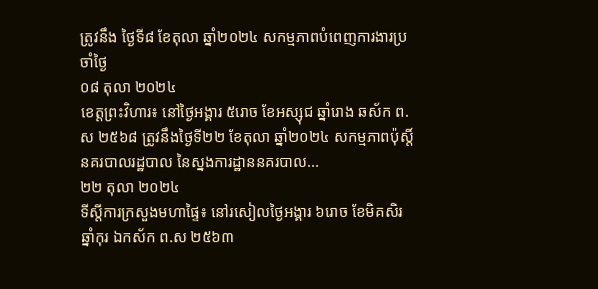ត្រូវនឹង ថ្ងៃទី៨ ខែតុលា ឆ្នាំ២០២៤ សកម្មភាពបំពេញការងារប្រចាំថ្ងៃ
០៨ តុលា ២០២៤
ខេត្តព្រះវិហារ៖ នៅថ្ងៃអង្គារ ៥រោច ខែអស្សុជ ឆ្នាំរោង ឆស័ក ព.ស ២៥៦៨ ត្រូវនឹងថ្ងៃទី២២ ខែតុលា ឆ្នាំ២០២៤ សកម្មភាពប៉ុស្តិ៍នគរបាលរដ្ឋបាល នៃស្នងការដ្ឋាននគរបាល...
២២ តុលា ២០២៤
ទីស្តីការក្រសួងមហាផ្ទៃ៖ នៅរសៀលថ្ងៃអង្គារ ៦រោច ខែមិគសិរ ឆ្នាំកុរ ឯកស័ក ព.ស ២៥៦៣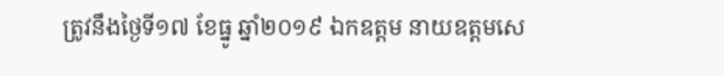ត្រូវនឹងថ្ងៃទី១៧ ខែធ្នូ ឆ្នាំ២០១៩ ឯកឧត្តម នាយឧត្តមសេ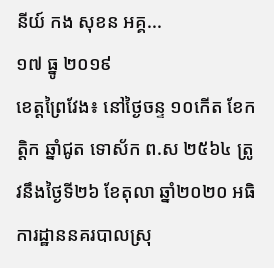នីយ៍ កង សុខន អគ្គ...
១៧ ធ្នូ ២០១៩
ខេត្តព្រៃវែង៖ នៅថ្ងៃចន្ទ ១០កើត ខែកត្ដិក ឆ្នាំជូត ទោស័ក ព.ស ២៥៦៤ ត្រូវនឹងថ្ងៃទី២៦ ខែតុលា ឆ្នាំ២០២០ អធិការដ្ឋាននគរបាលស្រុ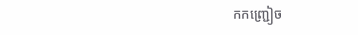កកញ្ជ្រៀច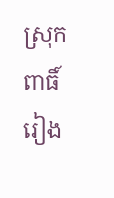ស្រុកពាធិ៍រៀង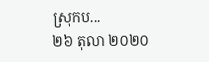ស្រុកប...
២៦ តុលា ២០២០